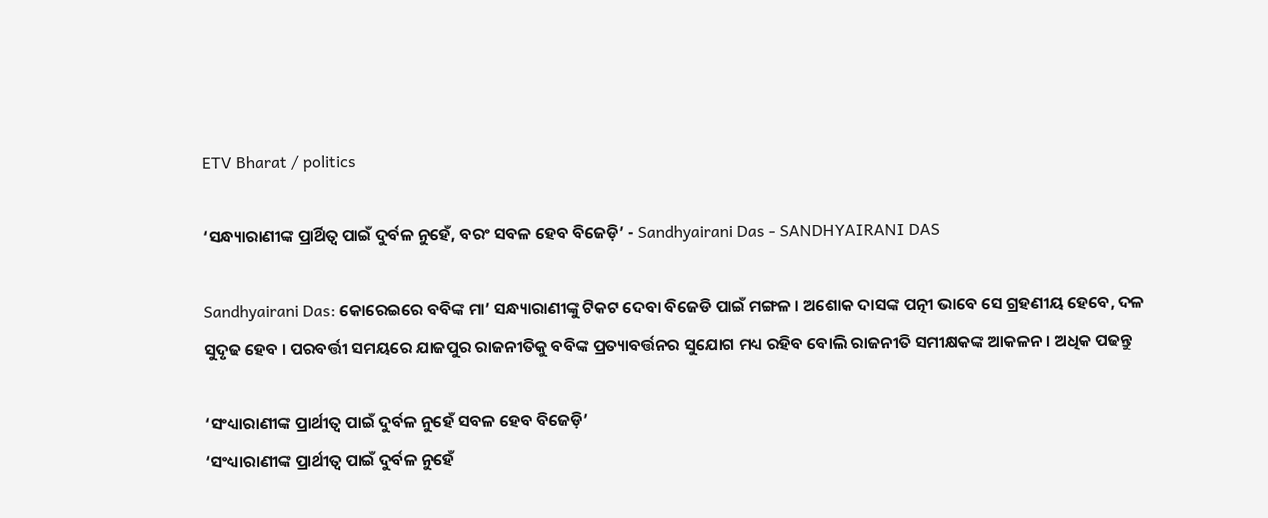ETV Bharat / politics

‘ସନ୍ଧ୍ୟାରାଣୀଙ୍କ ପ୍ରାର୍ଥିତ୍ୱ ପାଇଁ ଦୁର୍ବଳ ନୁହେଁ, ବରଂ ସବଳ ହେବ ବିଜେଡ଼ି’ - Sandhyairani Das - SANDHYAIRANI DAS

Sandhyairani Das: କୋରେଇରେ ବବିଙ୍କ ମା’ ସନ୍ଧ୍ୟାରାଣୀଙ୍କୁ ଟିକଟ ଦେବା ବିଜେଡି ପାଇଁ ମଙ୍ଗଳ । ଅଶୋକ ଦାସଙ୍କ ପତ୍ନୀ ଭାବେ ସେ ଗ୍ରହଣୀୟ ହେବେ, ଦଳ ସୁଦୃଢ ହେବ । ପରବର୍ତ୍ତୀ ସମୟରେ ଯାଜପୁର ରାଜନୀତିକୁ ବବିଙ୍କ ପ୍ରତ୍ୟାବର୍ତ୍ତନର ସୁଯୋଗ ମଧ୍ୟ ରହିବ ବୋଲି ରାଜନୀତି ସମୀକ୍ଷକଙ୍କ ଆକଳନ । ଅଧିକ ପଢନ୍ତୁ

‘ସଂଧ୍ୟାରାଣୀଙ୍କ ପ୍ରାର୍ଥୀତ୍ୱ ପାଇଁ ଦୁର୍ବଳ ନୁହେଁ ସବଳ ହେବ ବିଜେଡ଼ି’
‘ସଂଧ୍ୟାରାଣୀଙ୍କ ପ୍ରାର୍ଥୀତ୍ୱ ପାଇଁ ଦୁର୍ବଳ ନୁହେଁ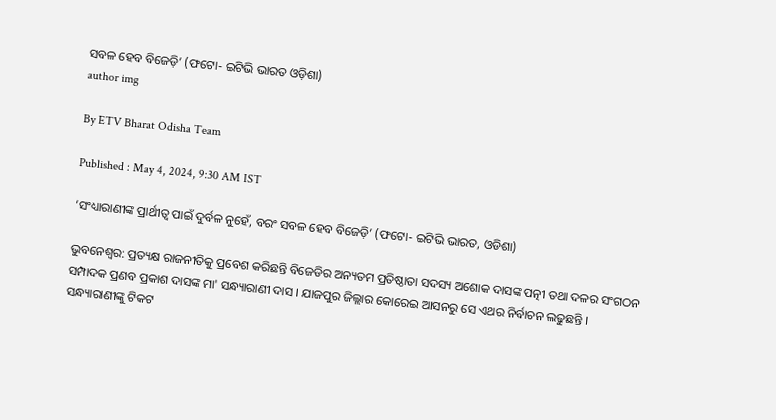ସବଳ ହେବ ବିଜେଡ଼ି’ (ଫଟୋ- ଇଟିଭି ଭାରତ ଓଡ଼ିଶା)
author img

By ETV Bharat Odisha Team

Published : May 4, 2024, 9:30 AM IST

‘ସଂଧ୍ୟାରାଣୀଙ୍କ ପ୍ରାର୍ଥୀତ୍ୱ ପାଇଁ ଦୁର୍ବଳ ନୁହେଁ, ବରଂ ସବଳ ହେବ ବିଜେଡ଼ି’ (ଫଟୋ- ଇଟିଭି ଭାରତ, ଓଡିଶା)

ଭୁବନେଶ୍ବର: ପ୍ରତ୍ୟକ୍ଷ ରାଜନୀତିକୁ ପ୍ରବେଶ କରିଛନ୍ତି ବିଜେଡିର ଅନ୍ୟତମ ପ୍ରତିଷ୍ଠାତା ସଦସ୍ୟ ଅଶୋକ ଦାସଙ୍କ ପତ୍ନୀ ତଥା ଦଳର ସଂଗଠନ ସମ୍ପାଦକ ପ୍ରଣବ ପ୍ରକାଶ ଦାସଙ୍କ ମା' ସନ୍ଧ୍ୟାରାଣୀ ଦାସ । ଯାଜପୁର ଜିଲ୍ଲାର କୋରେଇ ଆସନରୁ ସେ ଏଥର ନିର୍ବାଚନ ଲଢୁଛନ୍ତି । ସନ୍ଧ୍ୟାରାଣୀଙ୍କୁ ଟିକଟ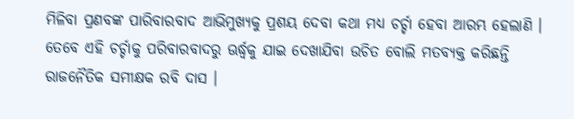ମିଳିବା ପ୍ରଣବଙ୍କ ପାରିବାରବାଦ ଆଭିମୁଖ୍ୟକୁ ପ୍ରଶୟ ଦେବା କଥା ମଧ୍ୟ ଚର୍ଚ୍ଚା ହେବା ଆରମ୍ଭ ହେଲାଣି । ତେବେ ଏହି ଚର୍ଚ୍ଚାକୁ ପରିବାରବାଦରୁ ଊର୍ଦ୍ଧ୍ବକୁ ଯାଇ ଦେଖାଯିବା ଉଚିତ ବୋଲି ମତବ୍ୟକ୍ତ କରିଛନ୍ତି ରାଜନୈତିକ ସମୀକ୍ଷକ ରବି ଦାସ ।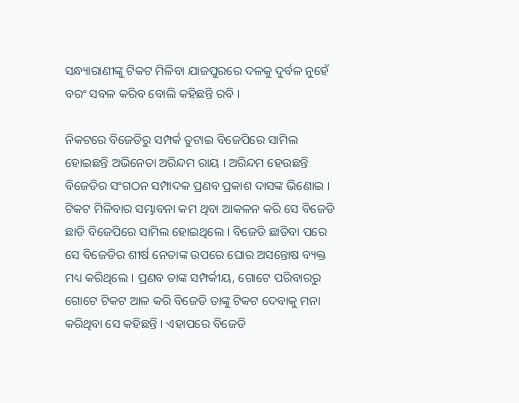ସନ୍ଧ୍ୟାରାଣୀଙ୍କୁ ଟିକଟ ମିଳିବା ଯାଜପୁରରେ ଦଳକୁ ଦୁର୍ବଳ ନୁହେଁ ବରଂ ସବଳ କରିବ ବୋଲି କହିଛନ୍ତି ରବି ।

ନିକଟରେ ବିଜେଡିରୁ ସମ୍ପର୍କ ତୁଟାଇ ବିଜେପିରେ ସାମିଲ ହୋଇଛନ୍ତି ଅଭିନେତା ଅରିନ୍ଦମ ରାୟ । ଅରିନ୍ଦମ ହେଉଛନ୍ତି ବିଜେଡିର ସଂଗଠନ ସମ୍ପାଦକ ପ୍ରଣବ ପ୍ରକାଶ ଦାସଙ୍କ ଭିଣୋଇ । ଟିକଟ ମିଳିବାର ସମ୍ଭାବନା କମ ଥିବା ଆକଳନ କରି ସେ ବିଜେଡି ଛାଡି ବିଜେପିରେ ସାମିଲ ହୋଇଥିଲେ । ବିଜେଡି ଛାଡିବା ପରେ ସେ ବିଜେଡିର ଶୀର୍ଷ ନେତାଙ୍କ ଉପରେ ଘୋର ଅସନ୍ତୋଷ ବ୍ୟକ୍ତ ମଧ୍ୟ କରିଥିଲେ । ପ୍ରଣବ ତାଙ୍କ ସମ୍ପର୍କୀୟ, ଗୋଟେ ପରିବାରରୁ ଗୋଟେ ଟିକଟ ଆଳ କରି ବିଜେଡି ତାଙ୍କୁ ଟିକଟ ଦେବାକୁ ମନା କରିଥିବା ସେ କହିଛନ୍ତି । ଏହାପରେ ବିଜେଡି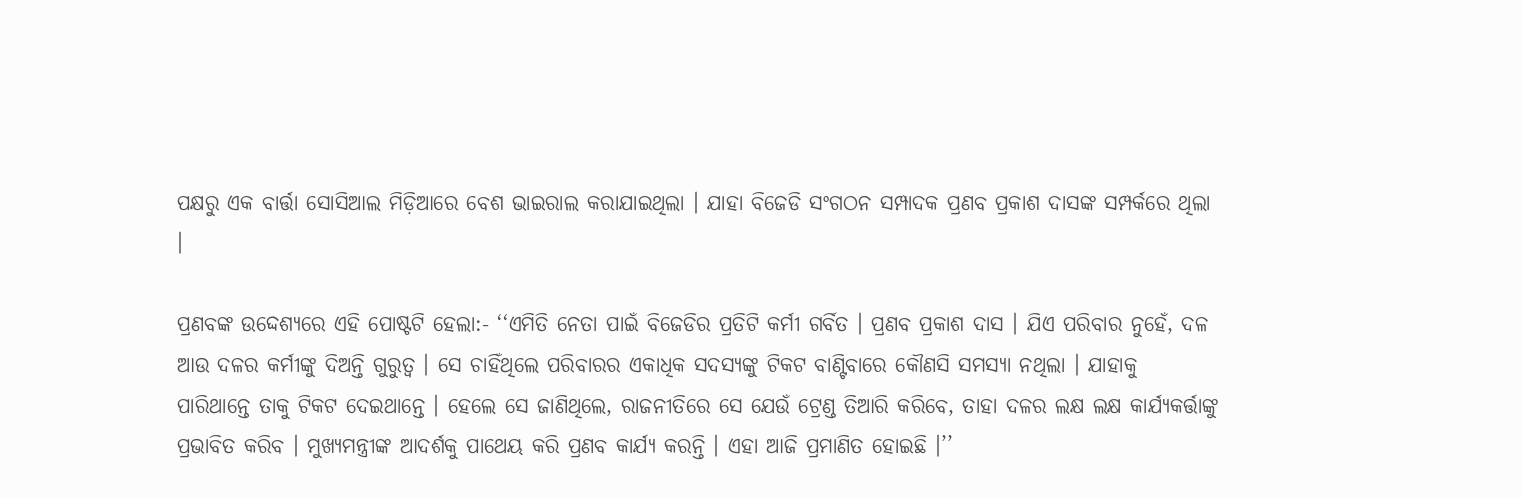ପକ୍ଷରୁ ଏକ ବାର୍ତ୍ତା ସୋସିଆଲ ମିଡ଼ିଆରେ ବେଶ ଭାଇରାଲ କରାଯାଇଥିଲା । ଯାହା ବିଜେଡି ସଂଗଠନ ସମ୍ପାଦକ ପ୍ରଣବ ପ୍ରକାଶ ଦାସଙ୍କ ସମ୍ପର୍କରେ ଥିଲା ।

ପ୍ରଣବଙ୍କ ଉଦ୍ଦେଶ୍ୟରେ ଏହି ପୋଷ୍ଟଟି ହେଲା:- ‘‘ଏମିତି ନେତା ପାଇଁ ବିଜେଡିର ପ୍ରତିଟି କର୍ମୀ ଗର୍ବିତ । ପ୍ରଣବ ପ୍ରକାଶ ଦାସ । ଯିଏ ପରିବାର ନୁହେଁ, ଦଳ ଆଉ ଦଳର କର୍ମୀଙ୍କୁ ଦିଅନ୍ତି ଗୁରୁତ୍ୱ । ସେ ଚାହିଁଥିଲେ ପରିବାରର ଏକାଧିକ ସଦସ୍ୟଙ୍କୁ ଟିକଟ ବାଣ୍ଟିବାରେ କୌଣସି ସମସ୍ୟା ନଥିଲା । ଯାହାକୁ ପାରିଥାନ୍ତେ ତାକୁ ଟିକଟ ଦେଇଥାନ୍ତେ । ହେଲେ ସେ ଜାଣିଥିଲେ, ରାଜନୀତିରେ ସେ ଯେଉଁ ଟ୍ରେଣ୍ଡ ତିଆରି କରିବେ, ତାହା ଦଳର ଲକ୍ଷ ଲକ୍ଷ କାର୍ଯ୍ୟକର୍ତ୍ତାଙ୍କୁ ପ୍ରଭାବିତ କରିବ । ମୁଖ୍ୟମନ୍ତ୍ରୀଙ୍କ ଆଦର୍ଶକୁ ପାଥେୟ କରି ପ୍ରଣବ କାର୍ଯ୍ୟ କରନ୍ତି । ଏହା ଆଜି ପ୍ରମାଣିତ ହୋଇଛି ।’’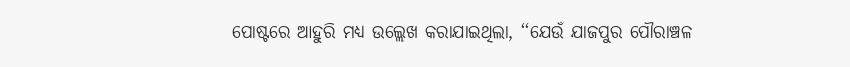ପୋଷ୍ଟରେ ଆହୁରି ମଧ୍ୟ ଉଲ୍ଲେଖ କରାଯାଇଥିଲା, ‘‘ଯେଉଁ ଯାଜପୁର ପୌରାଞ୍ଚଳ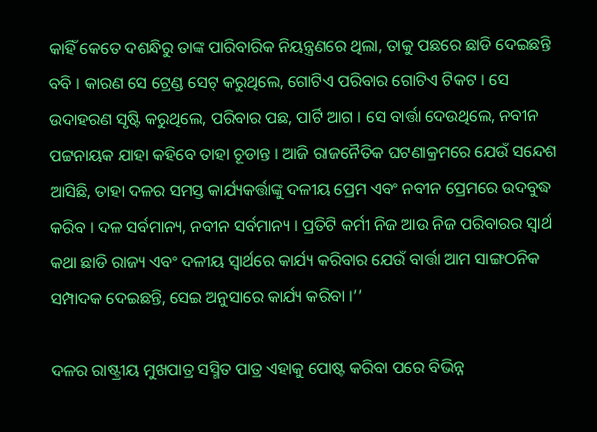କାହିଁ କେତେ ଦଶନ୍ଧିରୁ ତାଙ୍କ ପାରିବାରିକ ନିୟନ୍ତ୍ରଣରେ ଥିଲା, ତାକୁ ପଛରେ ଛାଡି ଦେଇଛନ୍ତି ବବି । କାରଣ ସେ ଟ୍ରେଣ୍ଡ ସେଟ୍ କରୁଥିଲେ, ଗୋଟିଏ ପରିବାର ଗୋଟିଏ ଟିକଟ । ସେ ଉଦାହରଣ ସୃଷ୍ଟି କରୁଥିଲେ, ପରିବାର ପଛ, ପାର୍ଟି ଆଗ । ସେ ବାର୍ତ୍ତା ଦେଉଥିଲେ, ନବୀନ ପଟ୍ଟନାୟକ ଯାହା କହିବେ ତାହା ଚୂଡାନ୍ତ । ଆଜି ରାଜନୈତିକ ଘଟଣାକ୍ରମରେ ଯେଉଁ ସନ୍ଦେଶ ଆସିଛି, ତାହା ଦଳର ସମସ୍ତ କାର୍ଯ୍ୟକର୍ତ୍ତାଙ୍କୁ ଦଳୀୟ ପ୍ରେମ ଏବଂ ନବୀନ ପ୍ରେମରେ ଉଦବୁଦ୍ଧ କରିବ । ଦଳ ସର୍ବମାନ୍ୟ, ନବୀନ ସର୍ବମାନ୍ୟ । ପ୍ରତିଟି କର୍ମୀ ନିଜ ଆଉ ନିଜ ପରିବାରର ସ୍ୱାର୍ଥ କଥା ଛାଡି ରାଜ୍ୟ ଏବଂ ଦଳୀୟ ସ୍ୱାର୍ଥରେ କାର୍ଯ୍ୟ କରିବାର ଯେଉଁ ବାର୍ତ୍ତା ଆମ ସାଙ୍ଗଠନିକ ସମ୍ପାଦକ ଦେଇଛନ୍ତି, ସେଇ ଅନୁସାରେ କାର୍ଯ୍ୟ କରିବା ।’’

ଦଳର ରାଷ୍ଟ୍ରୀୟ ମୁଖପାତ୍ର ସସ୍ମିତ ପାତ୍ର ଏହାକୁ ପୋଷ୍ଟ କରିବା ପରେ ବିଭିନ୍ନ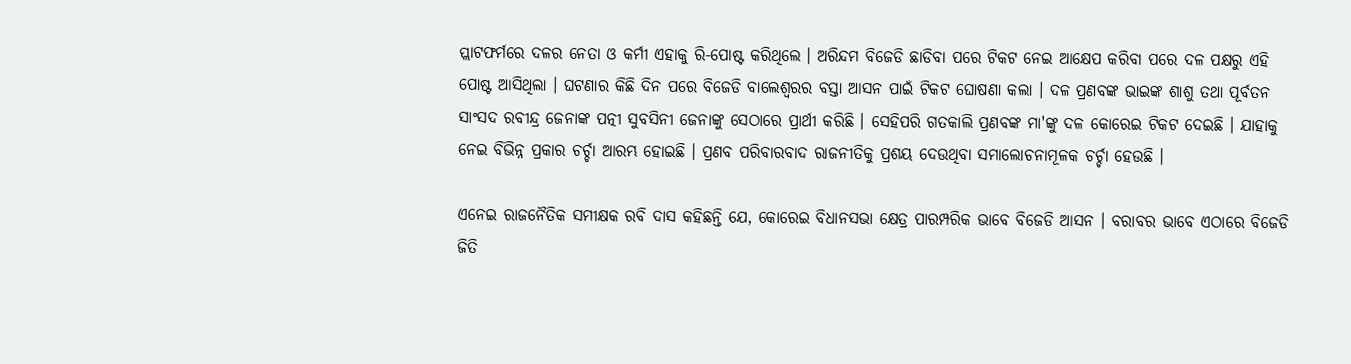ପ୍ଲାଟଫର୍ମରେ ଦଳର ନେତା ଓ କର୍ମୀ ଏହାକୁ ରି-ପୋଷ୍ଟ କରିଥିଲେ । ଅରିନ୍ଦମ ବିଜେଡି ଛାଡିବା ପରେ ଟିକଟ ନେଇ ଆକ୍ଷେପ କରିବା ପରେ ଦଳ ପକ୍ଷରୁ ଏହି ପୋଷ୍ଟ ଆସିଥିଲା । ଘଟଣାର କିଛି ଦିନ ପରେ ବିଜେଡି ବାଲେଶ୍ଵରର ବସ୍ତା ଆସନ ପାଇଁ ଟିକଟ ଘୋଷଣା କଲା । ଦଳ ପ୍ରଣବଙ୍କ ଭାଇଙ୍କ ଶାଶୁ ତଥା ପୂର୍ବତନ ସାଂସଦ ରବୀନ୍ଦ୍ର ଜେନାଙ୍କ ପତ୍ନୀ ସୁବସିନୀ ଜେନାଙ୍କୁ ସେଠାରେ ପ୍ରାର୍ଥୀ କରିଛି । ସେହିପରି ଗତକାଲି ପ୍ରଣବଙ୍କ ମା'ଙ୍କୁ ଦଳ କୋରେଇ ଟିକଟ ଦେଇଛି । ଯାହାକୁ ନେଇ ବିଭିନ୍ନ ପ୍ରକାର ଚର୍ଚ୍ଚା ଆରମ୍ଭ ହୋଇଛି । ପ୍ରଣବ ପରିବାରବାଦ ରାଜନୀତିକୁ ପ୍ରଶୟ ଦେଉଥିବା ସମାଲୋଚନାମୂଳକ ଚର୍ଚ୍ଚା ହେଉଛି ।

ଏନେଇ ରାଜନୈତିକ ସମୀକ୍ଷକ ରବି ଦାସ କହିଛନ୍ତି ଯେ, କୋରେଇ ବିଧାନସଭା କ୍ଷେତ୍ର ପାରମ୍ପରିକ ଭାବେ ବିଜେଡି ଆସନ । ବରାବର ଭାବେ ଏଠାରେ ବିଜେଡି ଜିତି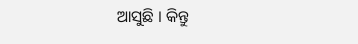ଆସୁଛି । କିନ୍ତୁ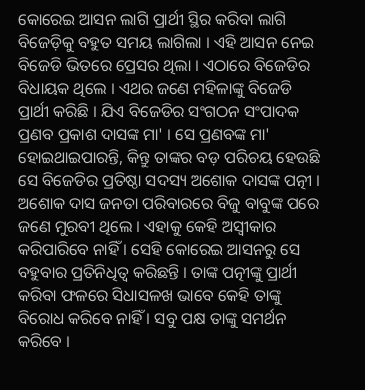କୋରେଇ ଆସନ ଲାଗି ପ୍ରାର୍ଥୀ ସ୍ଥିର କରିବା ଲାଗି ବିଜେଡ଼ିକୁ ବହୁତ ସମୟ ଲାଗିଲା । ଏହି ଆସନ ନେଇ ବିଜେଡି ଭିତରେ ପ୍ରେସର ଥିଲା । ଏଠାରେ ବିଜେଡିର ବିଧାୟକ ଥିଲେ । ଏଥର ଜଣେ ମହିଳାଙ୍କୁ ବିଜେଡି ପ୍ରାର୍ଥୀ କରିଛି । ଯିଏ ବିଜେଡିର ସଂଗଠନ ସଂପାଦକ ପ୍ରଣବ ପ୍ରକାଶ ଦାସଙ୍କ ମା' । ସେ ପ୍ରଣବଙ୍କ ମା' ହୋଇଥାଇପାରନ୍ତି, କିନ୍ତୁ ତାଙ୍କର ବଡ଼ ପରିଚୟ ହେଉଛି ସେ ବିଜେଡିର ପ୍ରତିଷ୍ଠା ସଦସ୍ୟ ଅଶୋକ ଦାସଙ୍କ ପତ୍ନୀ । ଅଶୋକ ଦାସ ଜନତା ପରିବାରରେ ବିଜୁ ବାବୁଙ୍କ ପରେ ଜଣେ ମୁରବୀ ଥିଲେ । ଏହାକୁ କେହି ଅସ୍ବୀକାର କରିପାରିବେ ନାହିଁ । ସେହି କୋରେଇ ଆସନରୁ ସେ ବହୁବାର ପ୍ରତିନିଧିତ୍ୱ କରିଛନ୍ତି । ତାଙ୍କ ପତ୍ନୀଙ୍କୁ ପ୍ରାର୍ଥୀ କରିବା ଫଳରେ ସିଧାସଳଖ ଭାବେ କେହି ତାଙ୍କୁ ବିରୋଧ କରିବେ ନାହିଁ । ସବୁ ପକ୍ଷ ତାଙ୍କୁ ସମର୍ଥନ କରିବେ ।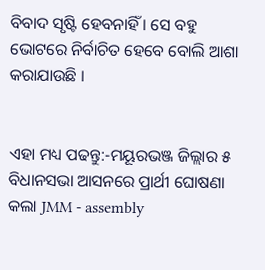ବିବାଦ ସୃଷ୍ଟି ହେବନାହିଁ । ସେ ବହୁ ଭୋଟରେ ନିର୍ବାଚିତ ହେବେ ବୋଲି ଆଶା କରାଯାଉଛି ।


ଏହା ମଧ୍ୟ ପଢନ୍ତୁ:-ମୟୂରଭଞ୍ଜ ଜିଲ୍ଲାର ୫ ବିଧାନସଭା ଆସନରେ ପ୍ରାର୍ଥୀ ଘୋଷଣା କଲା JMM - assembly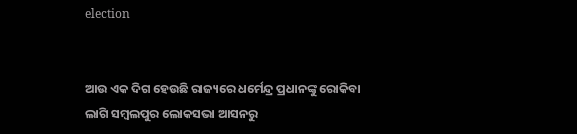election


ଆଉ ଏକ ଦିଗ ହେଉଛି ରାଜ୍ୟରେ ଧର୍ମେନ୍ଦ୍ର ପ୍ରଧାନଙ୍କୁ ରୋକିବା ଲାଗି ସମ୍ବଲପୁର ଲୋକସଭା ଆସନରୁ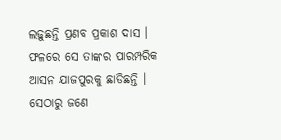ଲଢ଼ୁଛନ୍ତି ପ୍ରଣବ ପ୍ରକାଶ ଦାସ । ଫଳରେ ସେ ତାଙ୍କର ପାରମ୍ପରିକ ଆସନ ଯାଜପୁରକୁ ଛାଡିଛନ୍ତି । ସେଠାରୁ ଜଣେ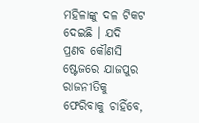ମହିଳାଙ୍କୁ ଦଳ ଟିକଟ ଦେଇଛି । ଯଦି ପ୍ରଣବ କୌଣସି ଷ୍ଟେଜରେ ଯାଜପୁର ରାଜନୀତିକୁ ଫେରିବାକୁ ଚାହିଁବେ,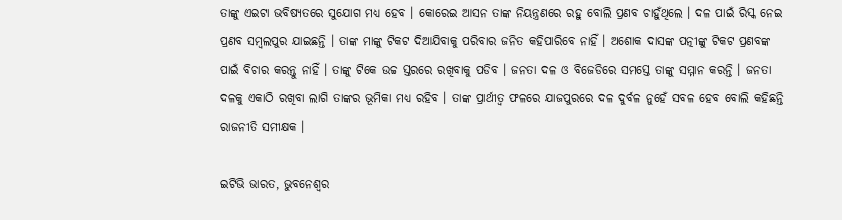ତାଙ୍କୁ ଏଇଟା ଭବିଷ୍ୟତରେ ସୁଯୋଗ ମଧ୍ୟ ହେବ । କୋରେଇ ଆସନ ତାଙ୍କ ନିୟନ୍ତ୍ରଣରେ ରହୁ ବୋଲି ପ୍ରଣବ ଚାହୁଁଥିଲେ । ଦଳ ପାଇଁ ରିସ୍କ ନେଇ ପ୍ରଣବ ସମ୍ବଲପୁର ଯାଇଛନ୍ତି । ତାଙ୍କ ମାଙ୍କୁ ଟିକଟ ଦିଆଯିବାକୁ ପରିବାର ଜନିତ କହିପାରିବେ ନାହିଁ । ଅଶୋକ ଦାସଙ୍କ ପତ୍ନୀଙ୍କୁ ଟିକଟ ପ୍ରଣବଙ୍କ ପାଇଁ ବିଚାର କରନ୍ତୁ ନାହିଁ । ତାଙ୍କୁ ଟିକେ ଉଚ୍ଚ ସ୍ତରରେ ରଖିବାକୁ ପଡିବ । ଜନତା ଦଳ ଓ ବିଜେଡିରେ ସମସ୍ତେ ତାଙ୍କୁ ସମ୍ମାନ କରନ୍ତି । ଜନତା ଦଳକୁ ଏକାଠି ରଖିବା ଲାଗି ତାଙ୍କର ଭୂମିକା ମଧ୍ୟ ରହିବ । ତାଙ୍କ ପ୍ରାର୍ଥୀତ୍ୱ ଫଳରେ ଯାଜପୁରରେ ଦଳ ଦୁର୍ବଳ ନୁହେଁ ସବଳ ହେବ ବୋଲି କହିଛନ୍ତି ରାଜନୀତି ସମୀକ୍ଷକ ।

ଇଟିଭି ଭାରତ, ଭୁବନେଶ୍ବର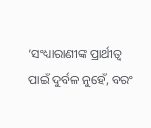‘ସଂଧ୍ୟାରାଣୀଙ୍କ ପ୍ରାର୍ଥୀତ୍ୱ ପାଇଁ ଦୁର୍ବଳ ନୁହେଁ, ବରଂ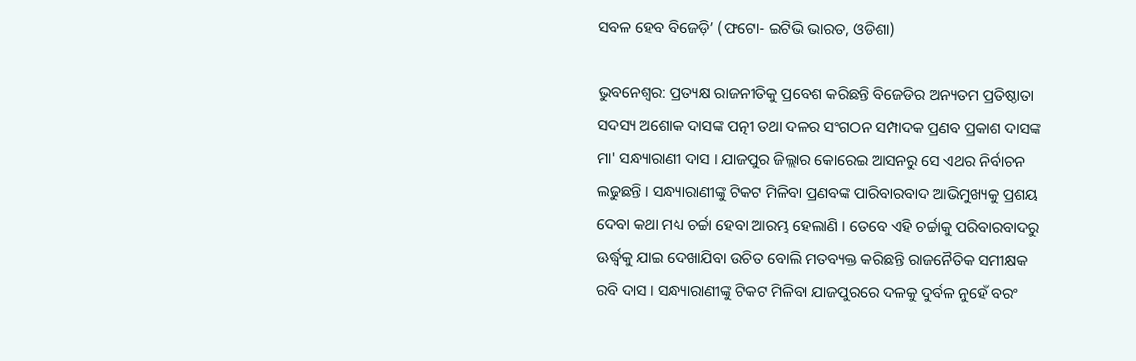ସବଳ ହେବ ବିଜେଡ଼ି’ (ଫଟୋ- ଇଟିଭି ଭାରତ, ଓଡିଶା)

ଭୁବନେଶ୍ବର: ପ୍ରତ୍ୟକ୍ଷ ରାଜନୀତିକୁ ପ୍ରବେଶ କରିଛନ୍ତି ବିଜେଡିର ଅନ୍ୟତମ ପ୍ରତିଷ୍ଠାତା ସଦସ୍ୟ ଅଶୋକ ଦାସଙ୍କ ପତ୍ନୀ ତଥା ଦଳର ସଂଗଠନ ସମ୍ପାଦକ ପ୍ରଣବ ପ୍ରକାଶ ଦାସଙ୍କ ମା' ସନ୍ଧ୍ୟାରାଣୀ ଦାସ । ଯାଜପୁର ଜିଲ୍ଲାର କୋରେଇ ଆସନରୁ ସେ ଏଥର ନିର୍ବାଚନ ଲଢୁଛନ୍ତି । ସନ୍ଧ୍ୟାରାଣୀଙ୍କୁ ଟିକଟ ମିଳିବା ପ୍ରଣବଙ୍କ ପାରିବାରବାଦ ଆଭିମୁଖ୍ୟକୁ ପ୍ରଶୟ ଦେବା କଥା ମଧ୍ୟ ଚର୍ଚ୍ଚା ହେବା ଆରମ୍ଭ ହେଲାଣି । ତେବେ ଏହି ଚର୍ଚ୍ଚାକୁ ପରିବାରବାଦରୁ ଊର୍ଦ୍ଧ୍ବକୁ ଯାଇ ଦେଖାଯିବା ଉଚିତ ବୋଲି ମତବ୍ୟକ୍ତ କରିଛନ୍ତି ରାଜନୈତିକ ସମୀକ୍ଷକ ରବି ଦାସ । ସନ୍ଧ୍ୟାରାଣୀଙ୍କୁ ଟିକଟ ମିଳିବା ଯାଜପୁରରେ ଦଳକୁ ଦୁର୍ବଳ ନୁହେଁ ବରଂ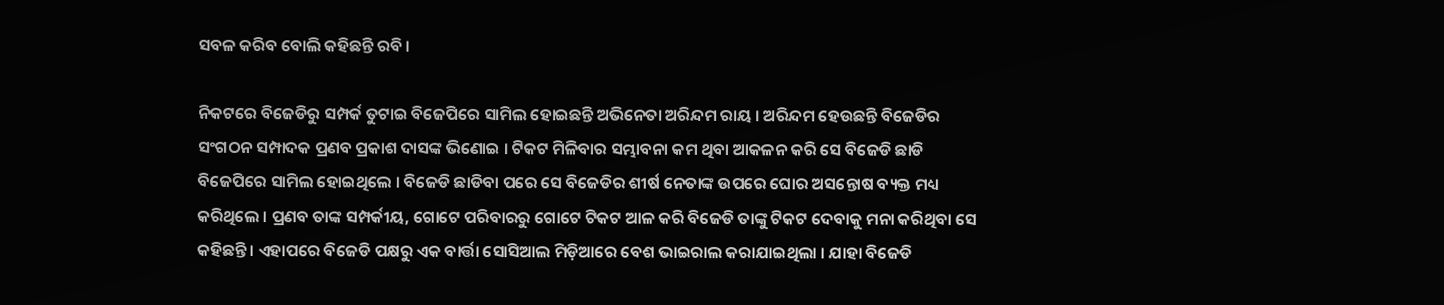ସବଳ କରିବ ବୋଲି କହିଛନ୍ତି ରବି ।

ନିକଟରେ ବିଜେଡିରୁ ସମ୍ପର୍କ ତୁଟାଇ ବିଜେପିରେ ସାମିଲ ହୋଇଛନ୍ତି ଅଭିନେତା ଅରିନ୍ଦମ ରାୟ । ଅରିନ୍ଦମ ହେଉଛନ୍ତି ବିଜେଡିର ସଂଗଠନ ସମ୍ପାଦକ ପ୍ରଣବ ପ୍ରକାଶ ଦାସଙ୍କ ଭିଣୋଇ । ଟିକଟ ମିଳିବାର ସମ୍ଭାବନା କମ ଥିବା ଆକଳନ କରି ସେ ବିଜେଡି ଛାଡି ବିଜେପିରେ ସାମିଲ ହୋଇଥିଲେ । ବିଜେଡି ଛାଡିବା ପରେ ସେ ବିଜେଡିର ଶୀର୍ଷ ନେତାଙ୍କ ଉପରେ ଘୋର ଅସନ୍ତୋଷ ବ୍ୟକ୍ତ ମଧ୍ୟ କରିଥିଲେ । ପ୍ରଣବ ତାଙ୍କ ସମ୍ପର୍କୀୟ, ଗୋଟେ ପରିବାରରୁ ଗୋଟେ ଟିକଟ ଆଳ କରି ବିଜେଡି ତାଙ୍କୁ ଟିକଟ ଦେବାକୁ ମନା କରିଥିବା ସେ କହିଛନ୍ତି । ଏହାପରେ ବିଜେଡି ପକ୍ଷରୁ ଏକ ବାର୍ତ୍ତା ସୋସିଆଲ ମିଡ଼ିଆରେ ବେଶ ଭାଇରାଲ କରାଯାଇଥିଲା । ଯାହା ବିଜେଡି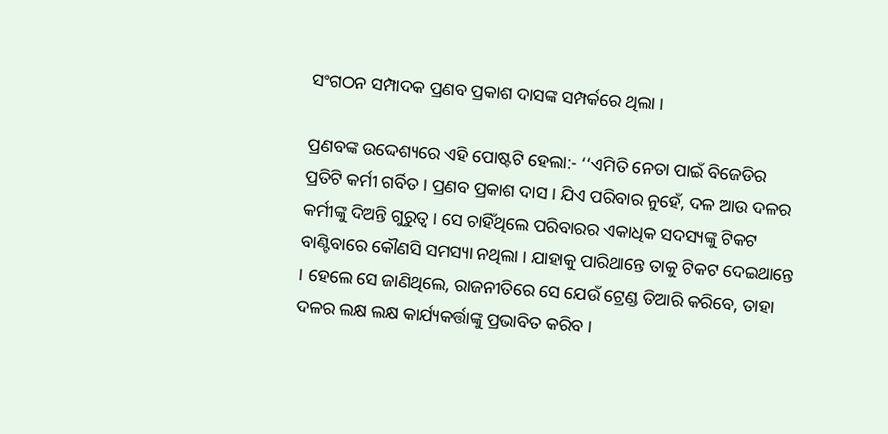ସଂଗଠନ ସମ୍ପାଦକ ପ୍ରଣବ ପ୍ରକାଶ ଦାସଙ୍କ ସମ୍ପର୍କରେ ଥିଲା ।

ପ୍ରଣବଙ୍କ ଉଦ୍ଦେଶ୍ୟରେ ଏହି ପୋଷ୍ଟଟି ହେଲା:- ‘‘ଏମିତି ନେତା ପାଇଁ ବିଜେଡିର ପ୍ରତିଟି କର୍ମୀ ଗର୍ବିତ । ପ୍ରଣବ ପ୍ରକାଶ ଦାସ । ଯିଏ ପରିବାର ନୁହେଁ, ଦଳ ଆଉ ଦଳର କର୍ମୀଙ୍କୁ ଦିଅନ୍ତି ଗୁରୁତ୍ୱ । ସେ ଚାହିଁଥିଲେ ପରିବାରର ଏକାଧିକ ସଦସ୍ୟଙ୍କୁ ଟିକଟ ବାଣ୍ଟିବାରେ କୌଣସି ସମସ୍ୟା ନଥିଲା । ଯାହାକୁ ପାରିଥାନ୍ତେ ତାକୁ ଟିକଟ ଦେଇଥାନ୍ତେ । ହେଲେ ସେ ଜାଣିଥିଲେ, ରାଜନୀତିରେ ସେ ଯେଉଁ ଟ୍ରେଣ୍ଡ ତିଆରି କରିବେ, ତାହା ଦଳର ଲକ୍ଷ ଲକ୍ଷ କାର୍ଯ୍ୟକର୍ତ୍ତାଙ୍କୁ ପ୍ରଭାବିତ କରିବ ।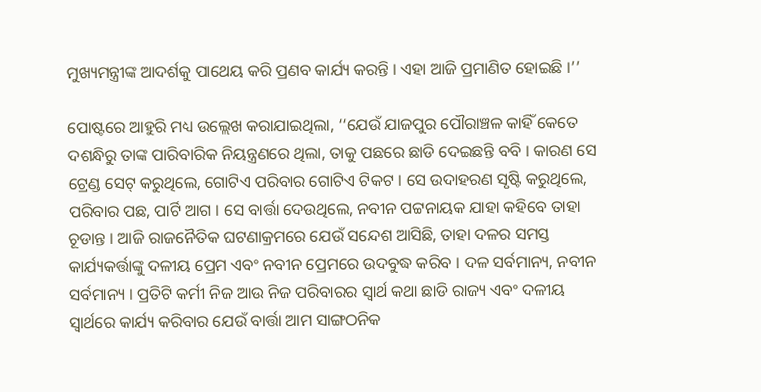ମୁଖ୍ୟମନ୍ତ୍ରୀଙ୍କ ଆଦର୍ଶକୁ ପାଥେୟ କରି ପ୍ରଣବ କାର୍ଯ୍ୟ କରନ୍ତି । ଏହା ଆଜି ପ୍ରମାଣିତ ହୋଇଛି ।’’

ପୋଷ୍ଟରେ ଆହୁରି ମଧ୍ୟ ଉଲ୍ଲେଖ କରାଯାଇଥିଲା, ‘‘ଯେଉଁ ଯାଜପୁର ପୌରାଞ୍ଚଳ କାହିଁ କେତେ ଦଶନ୍ଧିରୁ ତାଙ୍କ ପାରିବାରିକ ନିୟନ୍ତ୍ରଣରେ ଥିଲା, ତାକୁ ପଛରେ ଛାଡି ଦେଇଛନ୍ତି ବବି । କାରଣ ସେ ଟ୍ରେଣ୍ଡ ସେଟ୍ କରୁଥିଲେ, ଗୋଟିଏ ପରିବାର ଗୋଟିଏ ଟିକଟ । ସେ ଉଦାହରଣ ସୃଷ୍ଟି କରୁଥିଲେ, ପରିବାର ପଛ, ପାର୍ଟି ଆଗ । ସେ ବାର୍ତ୍ତା ଦେଉଥିଲେ, ନବୀନ ପଟ୍ଟନାୟକ ଯାହା କହିବେ ତାହା ଚୂଡାନ୍ତ । ଆଜି ରାଜନୈତିକ ଘଟଣାକ୍ରମରେ ଯେଉଁ ସନ୍ଦେଶ ଆସିଛି, ତାହା ଦଳର ସମସ୍ତ କାର୍ଯ୍ୟକର୍ତ୍ତାଙ୍କୁ ଦଳୀୟ ପ୍ରେମ ଏବଂ ନବୀନ ପ୍ରେମରେ ଉଦବୁଦ୍ଧ କରିବ । ଦଳ ସର୍ବମାନ୍ୟ, ନବୀନ ସର୍ବମାନ୍ୟ । ପ୍ରତିଟି କର୍ମୀ ନିଜ ଆଉ ନିଜ ପରିବାରର ସ୍ୱାର୍ଥ କଥା ଛାଡି ରାଜ୍ୟ ଏବଂ ଦଳୀୟ ସ୍ୱାର୍ଥରେ କାର୍ଯ୍ୟ କରିବାର ଯେଉଁ ବାର୍ତ୍ତା ଆମ ସାଙ୍ଗଠନିକ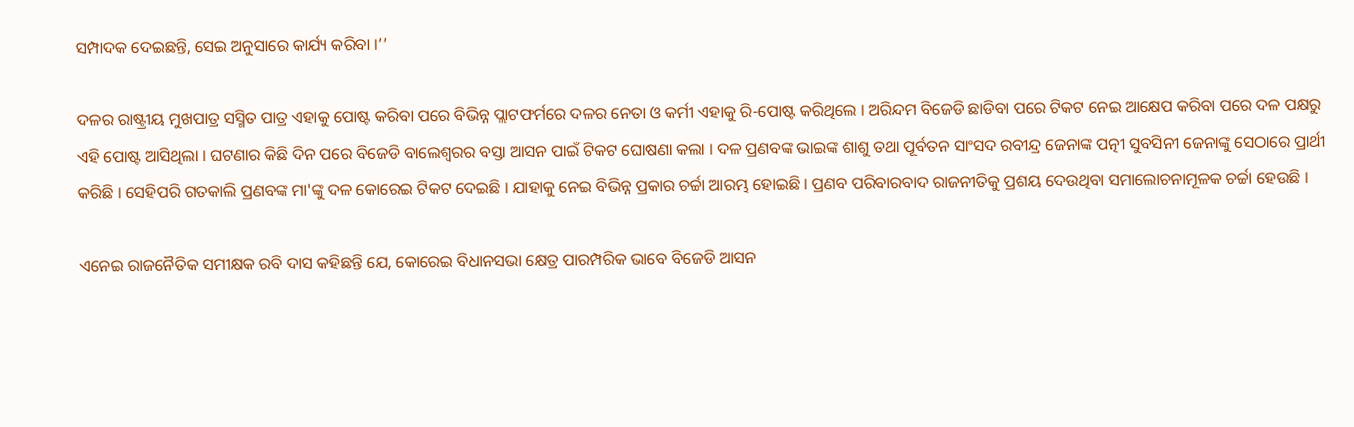ସମ୍ପାଦକ ଦେଇଛନ୍ତି, ସେଇ ଅନୁସାରେ କାର୍ଯ୍ୟ କରିବା ।’’

ଦଳର ରାଷ୍ଟ୍ରୀୟ ମୁଖପାତ୍ର ସସ୍ମିତ ପାତ୍ର ଏହାକୁ ପୋଷ୍ଟ କରିବା ପରେ ବିଭିନ୍ନ ପ୍ଲାଟଫର୍ମରେ ଦଳର ନେତା ଓ କର୍ମୀ ଏହାକୁ ରି-ପୋଷ୍ଟ କରିଥିଲେ । ଅରିନ୍ଦମ ବିଜେଡି ଛାଡିବା ପରେ ଟିକଟ ନେଇ ଆକ୍ଷେପ କରିବା ପରେ ଦଳ ପକ୍ଷରୁ ଏହି ପୋଷ୍ଟ ଆସିଥିଲା । ଘଟଣାର କିଛି ଦିନ ପରେ ବିଜେଡି ବାଲେଶ୍ଵରର ବସ୍ତା ଆସନ ପାଇଁ ଟିକଟ ଘୋଷଣା କଲା । ଦଳ ପ୍ରଣବଙ୍କ ଭାଇଙ୍କ ଶାଶୁ ତଥା ପୂର୍ବତନ ସାଂସଦ ରବୀନ୍ଦ୍ର ଜେନାଙ୍କ ପତ୍ନୀ ସୁବସିନୀ ଜେନାଙ୍କୁ ସେଠାରେ ପ୍ରାର୍ଥୀ କରିଛି । ସେହିପରି ଗତକାଲି ପ୍ରଣବଙ୍କ ମା'ଙ୍କୁ ଦଳ କୋରେଇ ଟିକଟ ଦେଇଛି । ଯାହାକୁ ନେଇ ବିଭିନ୍ନ ପ୍ରକାର ଚର୍ଚ୍ଚା ଆରମ୍ଭ ହୋଇଛି । ପ୍ରଣବ ପରିବାରବାଦ ରାଜନୀତିକୁ ପ୍ରଶୟ ଦେଉଥିବା ସମାଲୋଚନାମୂଳକ ଚର୍ଚ୍ଚା ହେଉଛି ।

ଏନେଇ ରାଜନୈତିକ ସମୀକ୍ଷକ ରବି ଦାସ କହିଛନ୍ତି ଯେ, କୋରେଇ ବିଧାନସଭା କ୍ଷେତ୍ର ପାରମ୍ପରିକ ଭାବେ ବିଜେଡି ଆସନ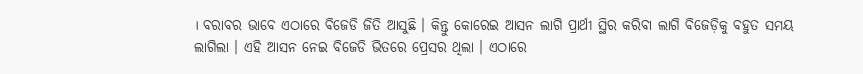। ବରାବର ଭାବେ ଏଠାରେ ବିଜେଡି ଜିତି ଆସୁଛି । କିନ୍ତୁ କୋରେଇ ଆସନ ଲାଗି ପ୍ରାର୍ଥୀ ସ୍ଥିର କରିବା ଲାଗି ବିଜେଡ଼ିକୁ ବହୁତ ସମୟ ଲାଗିଲା । ଏହି ଆସନ ନେଇ ବିଜେଡି ଭିତରେ ପ୍ରେସର ଥିଲା । ଏଠାରେ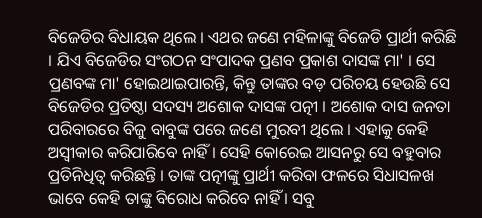ବିଜେଡିର ବିଧାୟକ ଥିଲେ । ଏଥର ଜଣେ ମହିଳାଙ୍କୁ ବିଜେଡି ପ୍ରାର୍ଥୀ କରିଛି । ଯିଏ ବିଜେଡିର ସଂଗଠନ ସଂପାଦକ ପ୍ରଣବ ପ୍ରକାଶ ଦାସଙ୍କ ମା' । ସେ ପ୍ରଣବଙ୍କ ମା' ହୋଇଥାଇପାରନ୍ତି, କିନ୍ତୁ ତାଙ୍କର ବଡ଼ ପରିଚୟ ହେଉଛି ସେ ବିଜେଡିର ପ୍ରତିଷ୍ଠା ସଦସ୍ୟ ଅଶୋକ ଦାସଙ୍କ ପତ୍ନୀ । ଅଶୋକ ଦାସ ଜନତା ପରିବାରରେ ବିଜୁ ବାବୁଙ୍କ ପରେ ଜଣେ ମୁରବୀ ଥିଲେ । ଏହାକୁ କେହି ଅସ୍ବୀକାର କରିପାରିବେ ନାହିଁ । ସେହି କୋରେଇ ଆସନରୁ ସେ ବହୁବାର ପ୍ରତିନିଧିତ୍ୱ କରିଛନ୍ତି । ତାଙ୍କ ପତ୍ନୀଙ୍କୁ ପ୍ରାର୍ଥୀ କରିବା ଫଳରେ ସିଧାସଳଖ ଭାବେ କେହି ତାଙ୍କୁ ବିରୋଧ କରିବେ ନାହିଁ । ସବୁ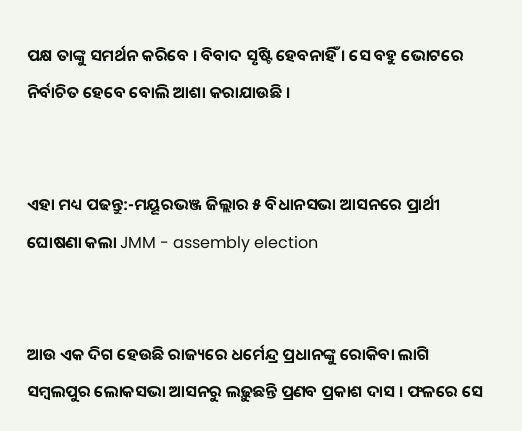ପକ୍ଷ ତାଙ୍କୁ ସମର୍ଥନ କରିବେ । ବିବାଦ ସୃଷ୍ଟି ହେବନାହିଁ । ସେ ବହୁ ଭୋଟରେ ନିର୍ବାଚିତ ହେବେ ବୋଲି ଆଶା କରାଯାଉଛି ।


ଏହା ମଧ୍ୟ ପଢନ୍ତୁ:-ମୟୂରଭଞ୍ଜ ଜିଲ୍ଲାର ୫ ବିଧାନସଭା ଆସନରେ ପ୍ରାର୍ଥୀ ଘୋଷଣା କଲା JMM - assembly election


ଆଉ ଏକ ଦିଗ ହେଉଛି ରାଜ୍ୟରେ ଧର୍ମେନ୍ଦ୍ର ପ୍ରଧାନଙ୍କୁ ରୋକିବା ଲାଗି ସମ୍ବଲପୁର ଲୋକସଭା ଆସନରୁ ଲଢ଼ୁଛନ୍ତି ପ୍ରଣବ ପ୍ରକାଶ ଦାସ । ଫଳରେ ସେ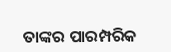ତାଙ୍କର ପାରମ୍ପରିକ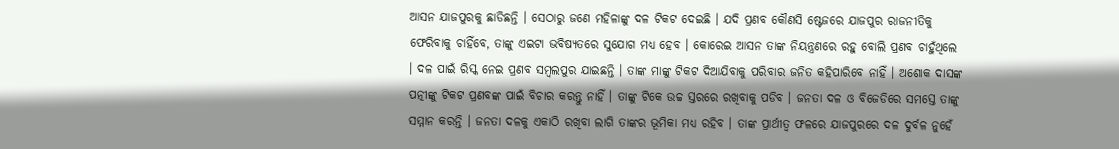ଆସନ ଯାଜପୁରକୁ ଛାଡିଛନ୍ତି । ସେଠାରୁ ଜଣେ ମହିଳାଙ୍କୁ ଦଳ ଟିକଟ ଦେଇଛି । ଯଦି ପ୍ରଣବ କୌଣସି ଷ୍ଟେଜରେ ଯାଜପୁର ରାଜନୀତିକୁ ଫେରିବାକୁ ଚାହିଁବେ, ତାଙ୍କୁ ଏଇଟା ଭବିଷ୍ୟତରେ ସୁଯୋଗ ମଧ୍ୟ ହେବ । କୋରେଇ ଆସନ ତାଙ୍କ ନିୟନ୍ତ୍ରଣରେ ରହୁ ବୋଲି ପ୍ରଣବ ଚାହୁଁଥିଲେ । ଦଳ ପାଇଁ ରିସ୍କ ନେଇ ପ୍ରଣବ ସମ୍ବଲପୁର ଯାଇଛନ୍ତି । ତାଙ୍କ ମାଙ୍କୁ ଟିକଟ ଦିଆଯିବାକୁ ପରିବାର ଜନିତ କହିପାରିବେ ନାହିଁ । ଅଶୋକ ଦାସଙ୍କ ପତ୍ନୀଙ୍କୁ ଟିକଟ ପ୍ରଣବଙ୍କ ପାଇଁ ବିଚାର କରନ୍ତୁ ନାହିଁ । ତାଙ୍କୁ ଟିକେ ଉଚ୍ଚ ସ୍ତରରେ ରଖିବାକୁ ପଡିବ । ଜନତା ଦଳ ଓ ବିଜେଡିରେ ସମସ୍ତେ ତାଙ୍କୁ ସମ୍ମାନ କରନ୍ତି । ଜନତା ଦଳକୁ ଏକାଠି ରଖିବା ଲାଗି ତାଙ୍କର ଭୂମିକା ମଧ୍ୟ ରହିବ । ତାଙ୍କ ପ୍ରାର୍ଥୀତ୍ୱ ଫଳରେ ଯାଜପୁରରେ ଦଳ ଦୁର୍ବଳ ନୁହେଁ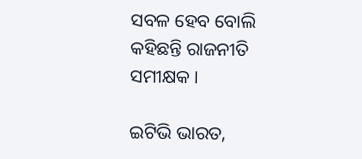ସବଳ ହେବ ବୋଲି କହିଛନ୍ତି ରାଜନୀତି ସମୀକ୍ଷକ ।

ଇଟିଭି ଭାରତ,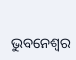ଭୁବନେଶ୍ବର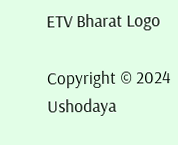ETV Bharat Logo

Copyright © 2024 Ushodaya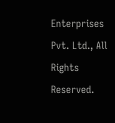Enterprises Pvt. Ltd., All Rights Reserved.